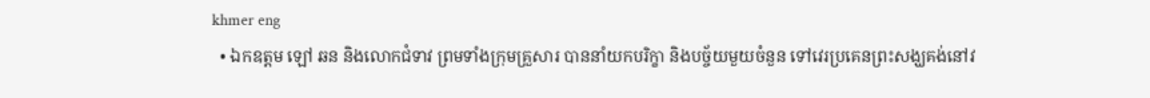khmer eng
  • ឯកឧត្តម ឡៅ ឆន និងលោកជំទាវ ព្រមទាំងក្រុមគ្រួសារ បាននាំយកបរិក្ខា និងបច្ច័យមួយចំនួន ទៅវេរប្រគេនព្រះសង្ឃគង់នៅវ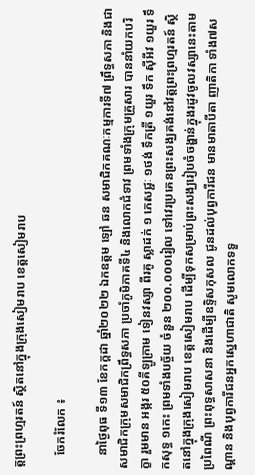ត្តព្រះព្រហ្មរតន៍ ស្ថិតនៅក្នុងក្រុងសៀមរាប ខេត្តសៀមរាប

    ចែករំលែក ៖

    នាថ្ងៃពុធ ទី១៣ ខែកក្តដា ឆ្នាំ២០២២ ឯកឧត្តម ឡៅ ឆន សមាជិកគណៈកម្មការទី៧ ព្រឹទ្ធសភា និងជាសមាជិកក្រុមសមាជិកព្រឹទ្ធសភា ប្រចាំភូមិភាគទី៤ និងលោកជំទាវ ព្រមទាំងក្រុមគ្រួសារ បាននាំយកបរិក្ខា រួមមាន អង្ករ ៥០គីឡូក្រាម ទៀនវស្សា ពីរគូ ស្លាដក់ ១ ភេសជ្ជៈ ១ថង់ ទឹកត្រី ១យួរ ទឹក ស៊ីអីវ ១យួរ ទឹកសុទ្ធ ១កេះ ព្រមទាំងបច្ច័យ ចំនួន ២០០.០០០រៀល ទៅវេរប្រគេនព្រះសង្ឃគង់នៅវត្តព្រះព្រហ្មរតន៍ ស្ថិតនៅក្នុងក្រុងសៀមរាប ខេត្តសៀមរាប ដើម្បីទុកសម្រាប់ព្រះសង្ឃរៀបចំចង្ហាន់ក្នុងរដូវចូលវស្សានេះតាមប្រពៃណី ព្រះពុទ្ធសាសនា និងដើម្បីឧទ្ទិសកុសល ជូនដល់បុព្វការីជន មានមាតាបីតា ញាតិកា ទាំង៧សណ្តាន និងបុព្វការីជនអ្នកស្នេហាជាតិ សូមលោកទទួ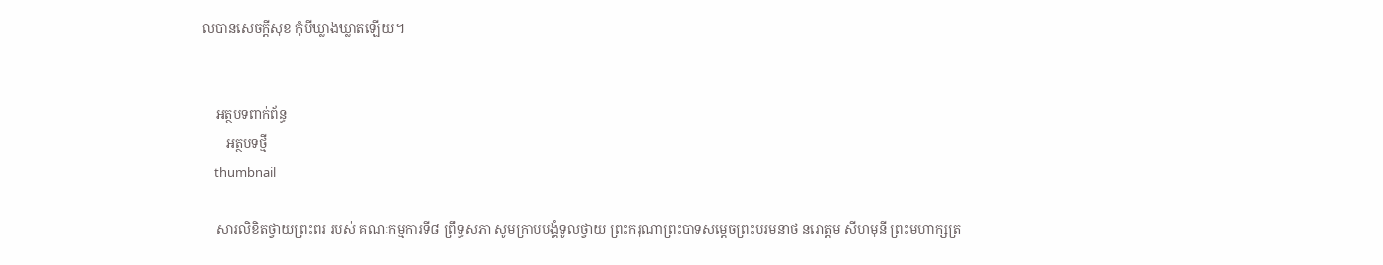លបានសេចក្តីសុខ កុំបីឃ្លាងឃ្លាតឡើយ។


    អត្ថបទពាក់ព័ន្ធ
       អត្ថបទថ្មី
    thumbnail

    សារលិខិតថ្វាយព្រះពរ របស់ គណៈកម្មការទី៨ ព្រឹទ្ធសភា សូមក្រាបបង្គំទូលថ្វាយ ព្រះករុណាព្រះបាទសម្តេចព្រះបរមនាថ នរោត្តម សីហមុនី ព្រះមហាក្សត្រ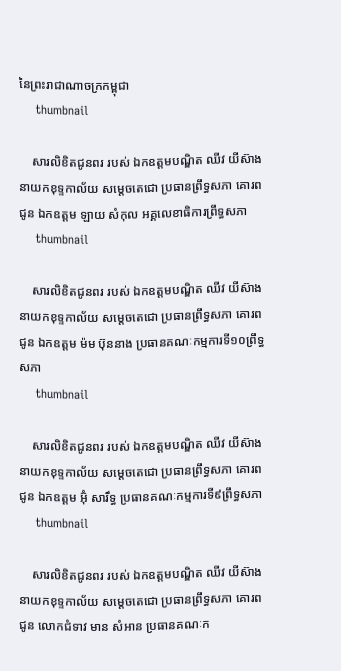នៃព្រះរាជាណាចក្រកម្ពុជា
    thumbnail

    សារលិខិតជូនពរ របស់ ឯកឧត្តមបណ្ឌិត ឈីវ យីស៊ាង នាយកខុទ្ទកាល័យ សម្តេចតេជោ ប្រធានព្រឹទ្ធសភា គោរពជូន ឯកឧត្តម ឡាយ សំកុល អគ្គលេខាធិការព្រឹទ្ធសភា
    thumbnail

    សារលិខិតជូនពរ របស់ ឯកឧត្តមបណ្ឌិត ឈីវ យីស៊ាង នាយកខុទ្ទកាល័យ សម្តេចតេជោ ប្រធានព្រឹទ្ធសភា គោរពជូន ឯកឧត្តម ម៉ម ប៊ុននាង ប្រធានគណៈកម្មការទី១០ព្រឹទ្ធសភា
    thumbnail

    សារលិខិតជូនពរ របស់ ឯកឧត្តមបណ្ឌិត ឈីវ យីស៊ាង នាយកខុទ្ទកាល័យ សម្តេចតេជោ ប្រធានព្រឹទ្ធសភា គោរពជូន ឯកឧត្តម អ៊ុំ សារឹទ្ធ ប្រធានគណៈកម្មការទី៩ព្រឹទ្ធសភា
    thumbnail

    សារលិខិតជូនពរ របស់ ឯកឧត្តមបណ្ឌិត ឈីវ យីស៊ាង នាយកខុទ្ទកាល័យ សម្តេចតេជោ ប្រធានព្រឹទ្ធសភា គោរពជូន លោកជំទាវ មាន សំអាន ប្រធានគណៈក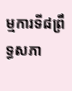ម្មការទី៨ព្រឹទ្ធសភា